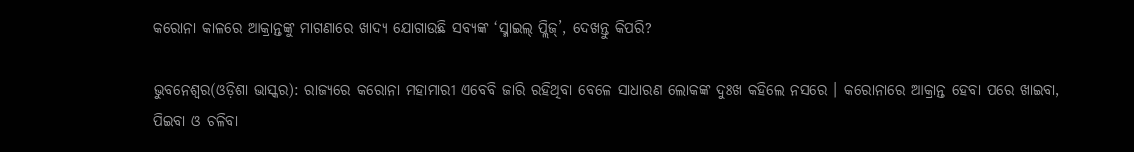କରୋନା କାଳରେ ଆକ୍ରାନ୍ତଙ୍କୁ ମାଗଣାରେ ଖାଦ୍ୟ ଯୋଗାଉଛି ସବ୍ୟଙ୍କ ‘ସ୍ମାଇଲ୍ ପ୍ଲିଜ୍’, ଦେଖନ୍ତୁ କିପରି?

ଭୁବନେଶ୍ୱର(ଓଡ଼ିଶା ଭାସ୍କର): ରାଜ୍ୟରେ କରୋନା ମହାମାରୀ ଏବେବି ଜାରି ରହିଥିବା ବେଳେ ସାଧାରଣ ଲୋକଙ୍କ ଦୁଃଖ କହିଲେ ନସରେ । କରୋନାରେ ଆକ୍ରାନ୍ତ ହେବା ପରେ ଖାଇବା, ପିଇବା ଓ ଚଳିବା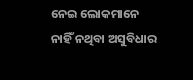ନେଇ ଲୋକମାନେ ନାହିଁ ନଥିବା ଅସୁବିଧାର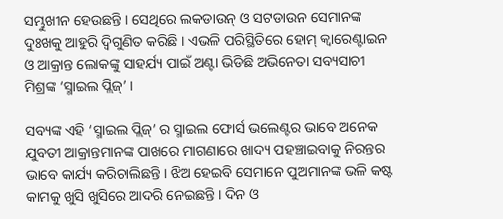ସମ୍ଭୁଖୀନ ହେଉଛନ୍ତି । ସେଥିରେ ଲକଡାଉନ୍ ଓ ସଟଡାଉନ ସେମାନଙ୍କ ଦୁଃଖକୁ ଆହୁରି ଦ୍ୱିଗୁଣିତ କରିଛି । ଏଭଳି ପରିସ୍ଥିତିରେ ହୋମ୍ କ୍ୱାରେଣ୍ଟାଇନ ଓ ଆକ୍ରାନ୍ତ ଲୋକଙ୍କୁ ସାହର୍ଯ୍ୟ ପାଇଁ ଅଣ୍ଟା ଭିଡିଛି ଅଭିନେତା ସବ୍ୟସାଚୀ ମିଶ୍ରଙ୍କ ‘ସ୍ମାଇଲ ପ୍ଲିଜ୍’ ।

ସବ୍ୟଙ୍କ ଏହି ‘ସ୍ମାଇଲ ପ୍ଲିଜ୍’ ର ସ୍ମାଇଲ ଫୋର୍ସ ଭଲେଣ୍ଟର ଭାବେ ଅନେକ ଯୁବତୀ ଆକ୍ରାନ୍ତମାନଙ୍କ ପାଖରେ ମାଗଣାରେ ଖାଦ୍ୟ ପହଞ୍ଚାଇବାକୁ ନିରନ୍ତର ଭାବେ କାର୍ଯ୍ୟ କରିଚାଲିଛନ୍ତି । ଝିଅ ହେଇବି ସେମାନେ ପୁଅମାନଙ୍କ ଭଳି କଷ୍ଟ କାମକୁ ଖୁସି ଖୁସିରେ ଆଦରି ନେଇଛନ୍ତି । ଦିନ ଓ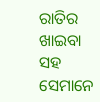ରାତିର ଖାଇବା ସହ ସେମାନେ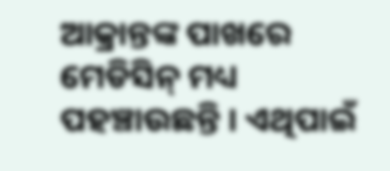ଆକ୍ରାନ୍ତଙ୍କ ପାଖରେ ମେଡିସିନ୍ ମଧ୍ୟ ପହଞ୍ଚାଉଛନ୍ତି । ଏଥିପାଇଁ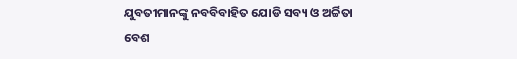ଯୁବତୀମାନଙ୍କୁ ନବବିବାହିତ ଯୋଡି ସବ୍ୟ ଓ ଅର୍ଚ୍ଚିତା ବେଶ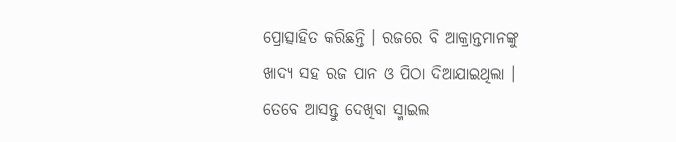ପ୍ରୋତ୍ସାହିତ କରିଛନ୍ତି । ରଜରେ ବି ଆକ୍ରାନ୍ତମାନଙ୍କୁ ଖାଦ୍ୟ ସହ ରଜ ପାନ ଓ ପିଠା ଦିଆଯାଇଥିଲା । ତେବେ ଆସନ୍ତୁ ଦେଖିବା ସ୍ମାଇଲ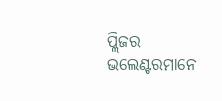ପ୍ଲିଜର ଭଲେଣ୍ଟରମାନେ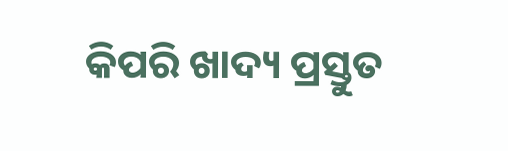କିପରି ଖାଦ୍ୟ ପ୍ରସ୍ତୁତ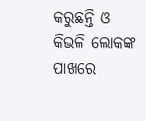କରୁଛନ୍ତି ଓ କିଭଳି ଲୋକଙ୍କ ପାଖରେ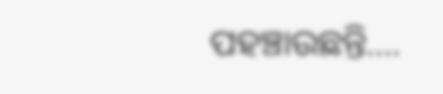ପହଞ୍ଚାଉଛନ୍ତି….